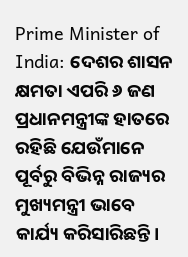Prime Minister of India: ଦେଶର ଶାସନ କ୍ଷମତା ଏପରି ୬ ଜଣ ପ୍ରଧାନମନ୍ତ୍ରୀଙ୍କ ହାତରେ ରହିଛି ଯେଉଁମାନେ ପୂର୍ବରୁ ବିଭିନ୍ନ ରାଜ୍ୟର ମୁଖ୍ୟମନ୍ତ୍ରୀ ଭାବେ କାର୍ଯ୍ୟ କରିସାରିଛନ୍ତି।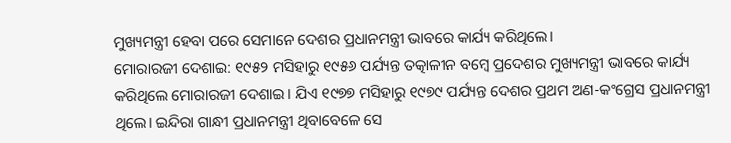ମୁଖ୍ୟମନ୍ତ୍ରୀ ହେବା ପରେ ସେମାନେ ଦେଶର ପ୍ରଧାନମନ୍ତ୍ରୀ ଭାବରେ କାର୍ଯ୍ୟ କରିଥିଲେ।
ମୋରାରଜୀ ଦେଶାଇ: ୧୯୫୨ ମସିହାରୁ ୧୯୫୬ ପର୍ଯ୍ୟନ୍ତ ତତ୍କାଳୀନ ବମ୍ବେ ପ୍ରଦେଶର ମୁଖ୍ୟମନ୍ତ୍ରୀ ଭାବରେ କାର୍ଯ୍ୟ କରିଥିଲେ ମୋରାରଜୀ ଦେଶାଇ। ଯିଏ ୧୯୭୭ ମସିହାରୁ ୧୯୭୯ ପର୍ଯ୍ୟନ୍ତ ଦେଶର ପ୍ରଥମ ଅଣ-କଂଗ୍ରେସ ପ୍ରଧାନମନ୍ତ୍ରୀ ଥିଲେ। ଇନ୍ଦିରା ଗାନ୍ଧୀ ପ୍ରଧାନମନ୍ତ୍ରୀ ଥିବାବେଳେ ସେ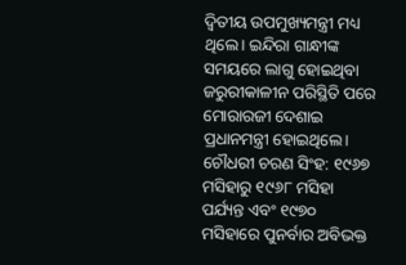ଦ୍ୱିତୀୟ ଉପମୁଖ୍ୟମନ୍ତ୍ରୀ ମଧ୍ୟ ଥିଲେ। ଇନ୍ଦିରା ଗାନ୍ଧୀଙ୍କ ସମୟରେ ଲାଗୁ ହୋଇଥିବା ଜରୁରୀକାଳୀନ ପରିସ୍ଥିତି ପରେ ମୋରାରଜୀ ଦେଶାଇ ପ୍ରଧାନମନ୍ତ୍ରୀ ହୋଇଥିଲେ।
ଚୌଧରୀ ଚରଣ ସିଂହ: ୧୯୬୭ ମସିହାରୁ ୧୯୬୮ ମସିହା ପର୍ଯ୍ୟନ୍ତ ଏବଂ ୧୯୭୦ ମସିହାରେ ପୁନର୍ବାର ଅବିଭକ୍ତ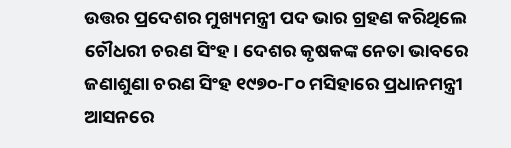ଉତ୍ତର ପ୍ରଦେଶର ମୁଖ୍ୟମନ୍ତ୍ରୀ ପଦ ଭାର ଗ୍ରହଣ କରିଥିଲେ ଚୌଧରୀ ଚରଣ ସିଂହ। ଦେଶର କୃଷକଙ୍କ ନେତା ଭାବରେ ଜଣାଶୁଣା ଚରଣ ସିଂହ ୧୯୭୦-୮୦ ମସିହାରେ ପ୍ରଧାନମନ୍ତ୍ରୀ ଆସନରେ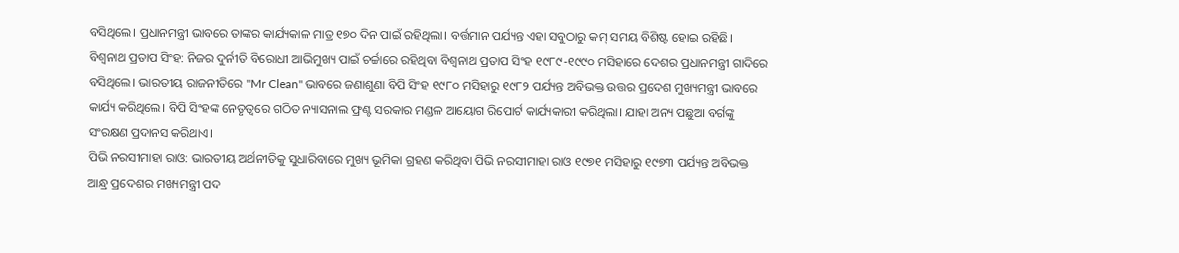ବସିଥିଲେ। ପ୍ରଧାନମନ୍ତ୍ରୀ ଭାବରେ ତାଙ୍କର କାର୍ଯ୍ୟକାଳ ମାତ୍ର ୧୭୦ ଦିନ ପାଇଁ ରହିଥିଲା। ବର୍ତ୍ତମାନ ପର୍ଯ୍ୟନ୍ତ ଏହା ସବୁଠାରୁ କମ୍ ସମୟ ବିଶିଷ୍ଟ ହୋଇ ରହିଛି।
ବିଶ୍ୱନାଥ ପ୍ରତାପ ସିଂହ: ନିଜର ଦୁର୍ନୀତି ବିରୋଧୀ ଆଭିମୁଖ୍ୟ ପାଇଁ ଚର୍ଚ୍ଚାରେ ରହିଥିବା ବିଶ୍ୱନାଥ ପ୍ରତାପ ସିଂହ ୧୯୮୯-୧୯୯୦ ମସିହାରେ ଦେଶର ପ୍ରଧାନମନ୍ତ୍ରୀ ଗାଦିରେ ବସିଥିଲେ। ଭାରତୀୟ ରାଜନୀତିରେ "Mr Clean" ଭାବରେ ଜଣାଶୁଣା ବିପି ସିଂହ ୧୯୮୦ ମସିହାରୁ ୧୯୮୨ ପର୍ଯ୍ୟନ୍ତ ଅବିଭକ୍ତ ଉତ୍ତର ପ୍ରଦେଶ ମୁଖ୍ୟମନ୍ତ୍ରୀ ଭାବରେ କାର୍ଯ୍ୟ କରିଥିଲେ। ବିପି ସିଂହଙ୍କ ନେତୃତ୍ୱରେ ଗଠିତ ନ୍ୟାସନାଲ ଫ୍ରଣ୍ଟ ସରକାର ମଣ୍ଡଳ ଆୟୋଗ ରିପୋର୍ଟ କାର୍ଯ୍ୟକାରୀ କରିଥିଲା। ଯାହା ଅନ୍ୟ ପଛୁଆ ବର୍ଗଙ୍କୁ ସଂରକ୍ଷଣ ପ୍ରଦାନସ କରିଥାଏ।
ପିଭି ନରସୀମାହା ରାଓ: ଭାରତୀୟ ଅର୍ଥନୀତିକୁ ସୁଧାରିବାରେ ମୁଖ୍ୟ ଭୂମିକା ଗ୍ରହଣ କରିଥିବା ପିଭି ନରସୀମାହା ରାଓ ୧୯୭୧ ମସିହାରୁ ୧୯୭୩ ପର୍ଯ୍ୟନ୍ତ ଅବିଭକ୍ତ ଆନ୍ଧ୍ର ପ୍ରଦେଶର ମଖ୍ୟମନ୍ତ୍ରୀ ପଦ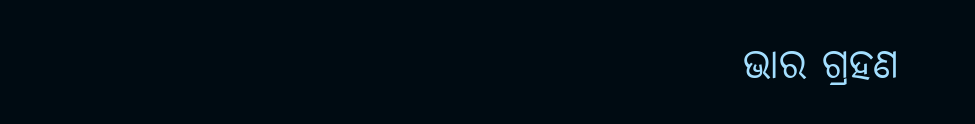ଭାର ଗ୍ରହଣ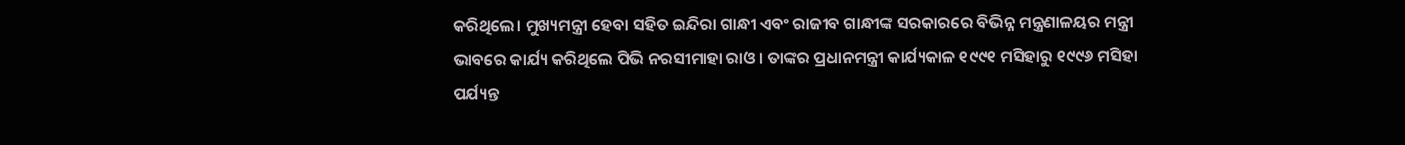କରିଥିଲେ। ମୁଖ୍ୟମନ୍ତ୍ରୀ ହେବା ସହିତ ଇନ୍ଦିରା ଗାନ୍ଧୀ ଏବଂ ରାଜୀବ ଗାନ୍ଧୀଙ୍କ ସରକାରରେ ବିଭିନ୍ନ ମନ୍ତ୍ରଣାଳୟର ମନ୍ତ୍ରୀ ଭାବରେ କାର୍ଯ୍ୟ କରିଥିଲେ ପିଭି ନରସୀମାହା ରାଓ। ତାଙ୍କର ପ୍ରଧାନମନ୍ତ୍ରୀ କାର୍ଯ୍ୟକାଳ ୧୯୯୧ ମସିହାରୁ ୧୯୯୬ ମସିହା ପର୍ଯ୍ୟନ୍ତ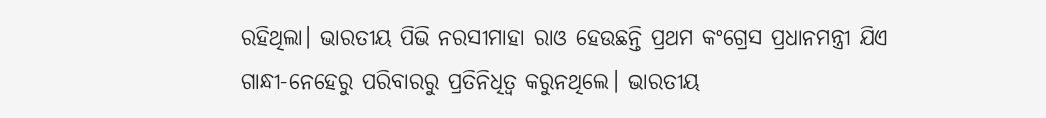ରହିଥିଲା। ଭାରତୀୟ ପିଭି ନରସୀମାହା ରାଓ ହେଉଛନ୍ତି ପ୍ରଥମ କଂଗ୍ରେସ ପ୍ରଧାନମନ୍ତ୍ରୀ ଯିଏ ଗାନ୍ଧୀ-ନେହେରୁ ପରିବାରରୁ ପ୍ରତିନିଧିତ୍ୱ କରୁନଥିଲେ। ଭାରତୀୟ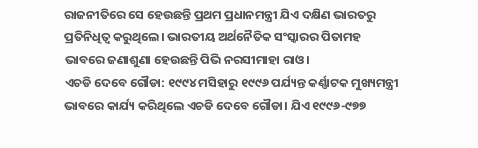ରାଜନୀତିରେ ସେ ହେଉଛନ୍ତି ପ୍ରଥମ ପ୍ରଧାନମନ୍ତ୍ରୀ ଯିଏ ଦକ୍ଷିଣ ଭାରତରୁ ପ୍ରତିନିଧିତ୍ୱ କରୁଥିଲେ। ଭାରତୀୟ ଅର୍ଥନୈତିକ ସଂସ୍କାରର ପିତାମହ ଭାବରେ ଜଣାଶୁଣା ହେଉଛନ୍ତି ପିଭି ନରସୀମାହା ରାଓ।
ଏଚଡି ଦେବେ ଗୌଡା: ୧୯୯୪ ମସିହାରୁ ୧୯୯୬ ପର୍ଯ୍ୟନ୍ତ କର୍ଣ୍ଣାଟକ ମୁଖ୍ୟମନ୍ତ୍ରୀ ଭାବରେ କାର୍ଯ୍ୟ କରିଥିଲେ ଏଚଡି ଦେବେ ଗୌଡା। ଯିଏ ୧୯୯୬-୯୭୭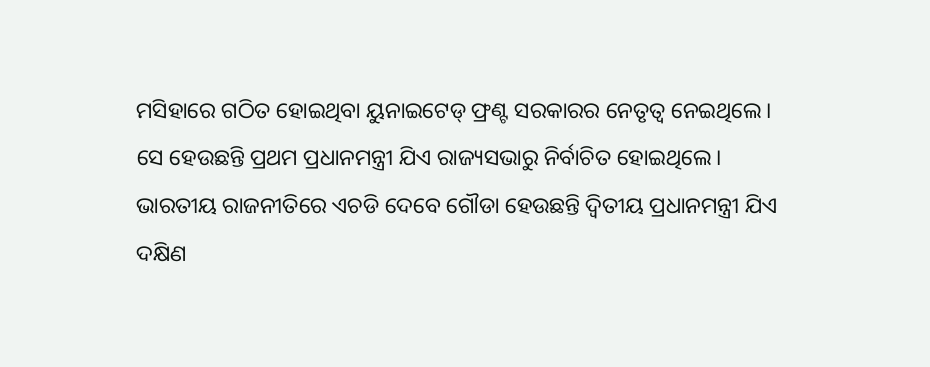ମସିହାରେ ଗଠିତ ହୋଇଥିବା ୟୁନାଇଟେଡ୍ ଫ୍ରଣ୍ଟ ସରକାରର ନେତୃତ୍ୱ ନେଇଥିଲେ। ସେ ହେଉଛନ୍ତି ପ୍ରଥମ ପ୍ରଧାନମନ୍ତ୍ରୀ ଯିଏ ରାଜ୍ୟସଭାରୁ ନିର୍ବାଚିତ ହୋଇଥିଲେ। ଭାରତୀୟ ରାଜନୀତିରେ ଏଚଡି ଦେବେ ଗୌଡା ହେଉଛନ୍ତି ଦ୍ୱିତୀୟ ପ୍ରଧାନମନ୍ତ୍ରୀ ଯିଏ ଦକ୍ଷିଣ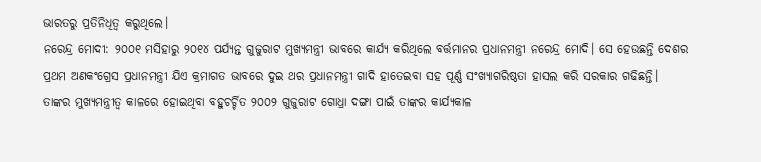ଭାରତରୁ ପ୍ରତିନିଧିତ୍ୱ କରୁଥିଲେ।
ନରେନ୍ଦ୍ର ମୋଦୀ: ୨୦୦୧ ମସିହାରୁ ୨୦୧୪ ପର୍ଯ୍ୟନ୍ତ ଗୁଜୁରାଟ ମୁଖ୍ୟମନ୍ତ୍ରୀ ଭାବରେ କାର୍ଯ୍ୟ କରିଥିଲେ ବର୍ତ୍ତମାନର ପ୍ରଧାନମନ୍ତ୍ରୀ ନରେନ୍ଦ୍ର ମୋଦି। ସେ ହେଉଛନ୍ତି ଦେଶର ପ୍ରଥମ ଅଣକଂଗ୍ରେସ ପ୍ରଧାନମନ୍ତ୍ରୀ ଯିଏ କ୍ରମାଗତ ଭାବରେ ଦୁଇ ଥର ପ୍ରଧାନମନ୍ତ୍ରୀ ଗାଦି ହାତେଇବା ସହ ପୂର୍ଣ୍ଣ ସଂଖ୍ୟାଗରିଷ୍ଠତା ହାସଲ କରି ସରକାର ଗଢିଛନ୍ତି। ତାଙ୍କର ମୁଖ୍ୟମନ୍ତ୍ରୀତ୍ୱ କାଳରେ ହୋଇଥିବା ବହୁଚର୍ଚ୍ଚିତ ୨୦୦୨ ଗୁଜୁରାଟ ଗୋଧ୍ରା ଦଙ୍ଗା ପାଇଁ ତାଙ୍କର କାର୍ଯ୍ୟକାଳ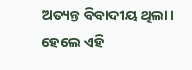ଅତ୍ୟନ୍ତ ବିବାଦୀୟ ଥିଲା। ହେଲେ ଏହି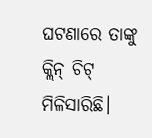ଘଟଣାରେ ତାଙ୍କୁ କ୍ଲିନ୍ ଚିଟ୍ ମିଳିସାରିଛି।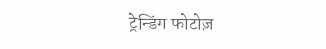ट्रेन्डिंग फोटोज़